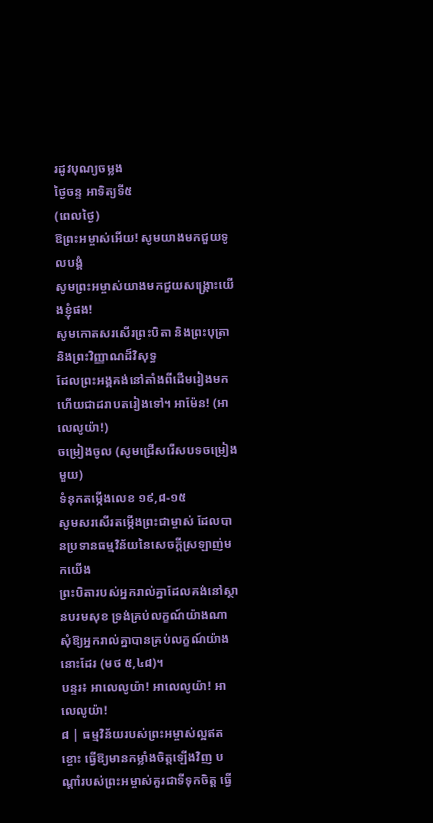រដូវបុណ្យចម្លង
ថ្ងៃចន្ទ អាទិត្យទី៥
(ពេលថ្ងៃ)
ឱព្រះអម្ចាស់អើយ! សូមយាងមកជួយទូលបង្គំ
សូមព្រះអម្ចាស់យាងមកជួយសង្គ្រោះយើងខ្ញុំផង!
សូមកោតសរសើរព្រះបិតា និងព្រះបុត្រា និងព្រះវិញ្ញាណដ៏វិសុទ្ធ
ដែលព្រះអង្គគង់នៅតាំងពីដើមរៀងមក
ហើយជាដរាបតរៀងទៅ។ អាម៉ែន! (អាលេលូយ៉ា!)
ចម្រៀងចូល (សូមជ្រើសរើសបទចម្រៀងមួយ)
ទំនុកតម្កើងលេខ ១៩,៨-១៥
សូមសរសើរតម្កើងព្រះជាម្ចាស់ ដែលបានប្រទានធម្មវិន័យនៃសេចក្តីស្រឡាញ់មកយើង
ព្រះបិតារបស់អ្នករាល់គ្នាដែលគង់នៅស្ថានបរមសុខ ទ្រង់គ្រប់លក្ខណ៍យ៉ាងណា សុំឱ្យអ្នករាល់គ្នាបានគ្រប់លក្ខណ៍យ៉ាងនោះដែរ (មថ ៥,៤៨)។
បន្ទរ៖ អាលេលូយ៉ា! អាលេលូយ៉ា! អាលេលូយ៉ា!
៨ | ធម្មវិន័យរបស់ព្រះអម្ចាស់ល្អឥតខ្ចោះ ធ្វើឱ្យមានកម្លាំងចិត្តឡើងវិញ បណ្តាំរបស់ព្រះអម្ចាស់គួរជាទីទុកចិត្ត ធ្វើ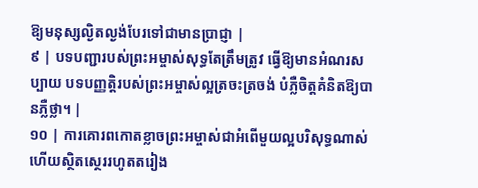ឱ្យមនុស្សល្ងិតល្ងង់បែរទៅជាមានប្រាជ្ញា |
៩ | បទបញ្ជារបស់ព្រះអម្ចាស់សុទ្ធតែត្រឹមត្រូវ ធ្វើឱ្យមានអំណរសប្បាយ បទបញ្ញត្តិរបស់ព្រះអម្ចាស់ល្អត្រចះត្រចង់ បំភ្លឺចិត្តគំនិតឱ្យបានភ្លឺថ្លា។ |
១០ | ការគោរពកោតខ្លាចព្រះអម្ចាស់ជាអំពើមួយល្អបរិសុទ្ធណាស់ ហើយស្ថិតស្ថេររហូតតរៀង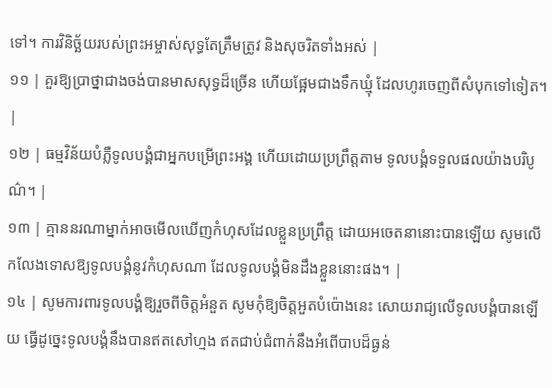ទៅ។ ការវិនិច្ឆ័យរបស់ព្រះអម្ចាស់សុទ្ធតែត្រឹមត្រូវ និងសុចរិតទាំងអស់ |
១១ | គួរឱ្យប្រាថ្នាជាងចង់បានមាសសុទ្ធដ៏ច្រើន ហើយផ្អែមជាងទឹកឃ្មុំ ដែលហូរចេញពីសំបុកទៅទៀត។ |
១២ | ធម្មវិន័យបំភ្លឺទូលបង្គំជាអ្នកបម្រើព្រះអង្គ ហើយដោយប្រព្រឹត្តតាម ទូលបង្គំទទួលផលយ៉ាងបរិបូណ៌។ |
១៣ | គ្មាននរណាម្នាក់អាចមើលឃើញកំហុសដែលខ្លួនប្រព្រឹត្ត ដោយអចេតនានោះបានឡើយ សូមលើកលែងទោសឱ្យទូលបង្គំនូវកំហុសណា ដែលទូលបង្គំមិនដឹងខ្លួននោះផង។ |
១៤ | សូមការពារទូលបង្គំឱ្យរួចពីចិត្តអំនួត សូមកុំឱ្យចិត្តអួតបំប៉ោងនេះ សោយរាជ្យលើទូលបង្គំបានឡើយ ធ្វើដូច្នេះទូលបង្គំនឹងបានឥតសៅហ្មង ឥតជាប់ជំពាក់នឹងអំពើបាបដ៏ធ្ងន់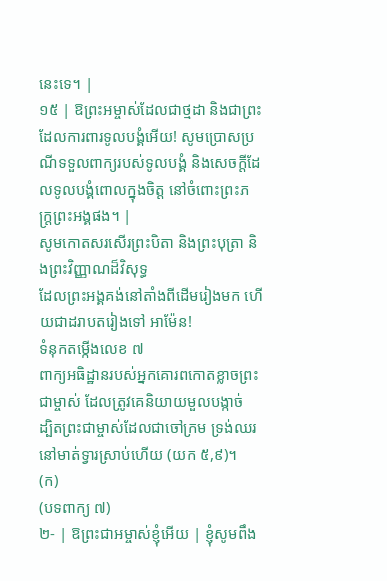នេះទេ។ |
១៥ | ឱព្រះអម្ចាស់ដែលជាថ្មដា និងជាព្រះដែលការពារទូលបង្គំអើយ! សូមប្រោសប្រណីទទួលពាក្យរបស់ទូលបង្គំ និងសេចក្តីដែលទូលបង្គំពោលក្នុងចិត្ត នៅចំពោះព្រះភក្រ្តព្រះអង្គផង។ |
សូមកោតសរសើរព្រះបិតា និងព្រះបុត្រា និងព្រះវិញ្ញាណដ៏វិសុទ្ធ
ដែលព្រះអង្គគង់នៅតាំងពីដើមរៀងមក ហើយជាដរាបតរៀងទៅ អាម៉ែន!
ទំនុកតម្កើងលេខ ៧
ពាក្យអធិដ្ឋានរបស់អ្នកគោរពកោតខ្លាចព្រះជាម្ចាស់ ដែលត្រូវគេនិយាយមួលបង្កាច់
ដ្បិតព្រះជាម្ចាស់ដែលជាចៅក្រម ទ្រង់ឈរនៅមាត់ទ្វារស្រាប់ហើយ (យក ៥,៩)។
(ក)
(បទពាក្យ ៧)
២- | ឱព្រះជាអម្ចាស់ខ្ញុំអើយ | ខ្ញុំសូមពឹង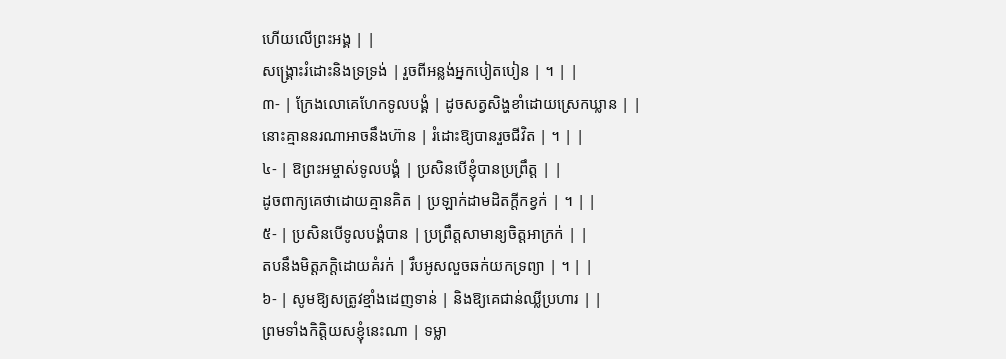ហើយលើព្រះអង្គ | |
សង្គ្រោះរំដោះនិងទ្រទ្រង់ | រួចពីអន្លង់អ្នកបៀតបៀន | ។ | |
៣- | ក្រែងលោគេហែកទូលបង្គំ | ដូចសត្វសិង្ហខាំដោយស្រេកឃ្លាន | |
នោះគ្មាននរណាអាចនឹងហ៊ាន | រំដោះឱ្យបានរួចជីវិត | ។ | |
៤- | ឱព្រះអម្ចាស់ទូលបង្គំ | ប្រសិនបើខ្ញុំបានប្រព្រឹត្ត | |
ដូចពាក្យគេថាដោយគ្មានគិត | ប្រឡាក់ដាមដិតក្តីកខ្វក់ | ។ | |
៥- | ប្រសិនបើទូលបង្គំបាន | ប្រព្រឹត្តសាមាន្យចិត្តអាក្រក់ | |
តបនឹងមិត្តភក្តិដោយគំរក់ | រឹបអូសលួចឆក់យកទ្រព្យា | ។ | |
៦- | សូមឱ្យសត្រូវខ្មាំងដេញទាន់ | និងឱ្យគេជាន់ឈ្លីប្រហារ | |
ព្រមទាំងកិត្តិយសខ្ញុំនេះណា | ទម្លា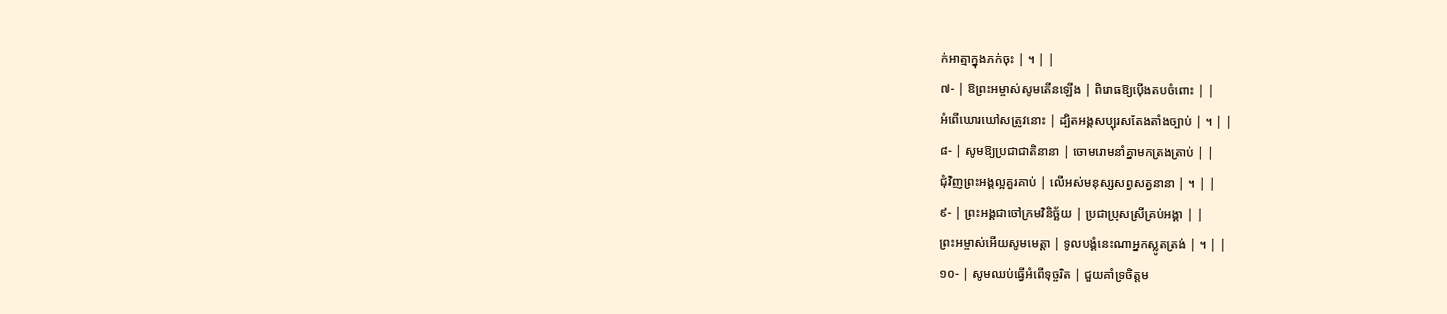ក់អាត្មាក្នុងភក់ចុះ | ។ | |
៧- | ឱព្រះអម្ចាស់សូមតើនឡើង | ពិរោធឱ្យប៉ើងតបចំពោះ | |
អំពើឃោរឃៅសត្រូវនោះ | ដ្បិតអង្គសប្បុរសតែងតាំងច្បាប់ | ។ | |
៨- | សូមឱ្យប្រជាជាតិនានា | ចោមរោមនាំគ្នាមកត្រងត្រាប់ | |
ជុំវិញព្រះអង្គល្អគួរគាប់ | លើអស់មនុស្សសព្វសត្វនានា | ។ | |
៩- | ព្រះអង្គជាចៅក្រមវិនិច្ឆ័យ | ប្រជាប្រុសស្រីគ្រប់អង្គា | |
ព្រះអម្ចាស់អើយសូមមេត្តា | ទូលបង្គំនេះណាអ្នកស្លូតត្រង់ | ។ | |
១០- | សូមឈប់ធ្វើអំពើទុច្ចរិត | ជួយគាំទ្រចិត្តម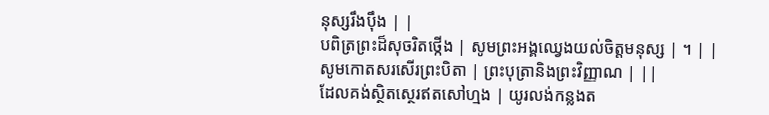នុស្សរឹងប៉ឹង | |
បពិត្រព្រះដ៏សុចរិតថ្កើង | សូមព្រះអង្គឈ្វេងយល់ចិត្តមនុស្ស | ។ | |
សូមកោតសរសើរព្រះបិតា | ព្រះបុត្រានិងព្រះវិញ្ញាណ | ||
ដែលគង់ស្ថិតស្ថេរឥតសៅហ្មង | យូរលង់កន្លងត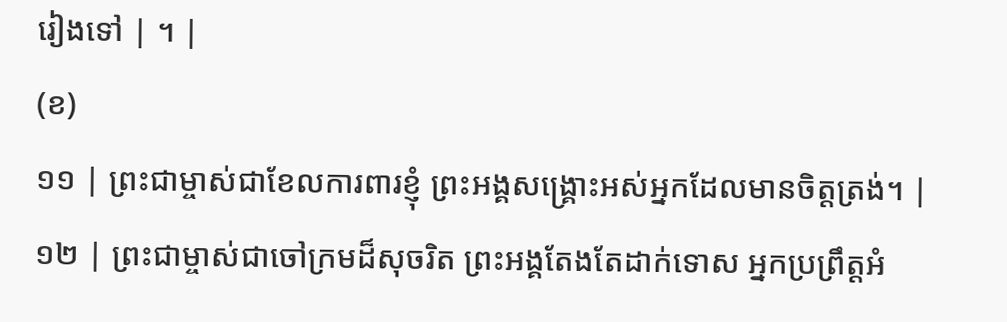រៀងទៅ | ។ |
(ខ)
១១ | ព្រះជាម្ចាស់ជាខែលការពារខ្ញុំ ព្រះអង្គសង្គ្រោះអស់អ្នកដែលមានចិត្តត្រង់។ |
១២ | ព្រះជាម្ចាស់ជាចៅក្រមដ៏សុចរិត ព្រះអង្គតែងតែដាក់ទោស អ្នកប្រព្រឹត្តអំ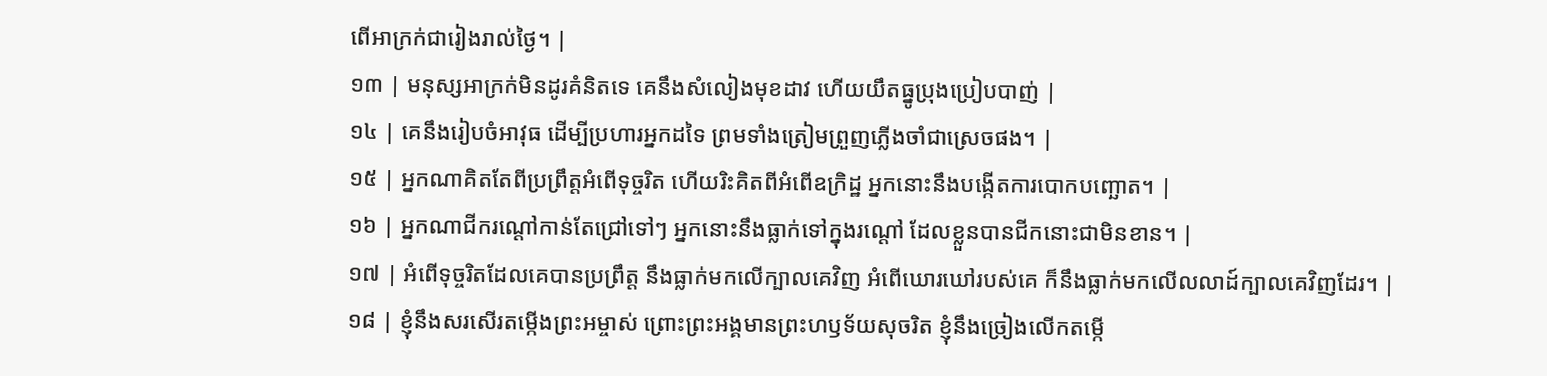ពើអាក្រក់ជារៀងរាល់ថ្ងៃ។ |
១៣ | មនុស្សអាក្រក់មិនដូរគំនិតទេ គេនឹងសំលៀងមុខដាវ ហើយយឹតធ្នូប្រុងប្រៀបបាញ់ |
១៤ | គេនឹងរៀបចំអាវុធ ដើម្បីប្រហារអ្នកដទៃ ព្រមទាំងត្រៀមព្រួញភ្លើងចាំជាស្រេចផង។ |
១៥ | អ្នកណាគិតតែពីប្រព្រឹត្តអំពើទុច្ចរិត ហើយរិះគិតពីអំពើឧក្រិដ្ឋ អ្នកនោះនឹងបង្កើតការបោកបញ្ឆោត។ |
១៦ | អ្នកណាជីករណ្តៅកាន់តែជ្រៅទៅៗ អ្នកនោះនឹងធ្លាក់ទៅក្នុងរណ្តៅ ដែលខ្លួនបានជីកនោះជាមិនខាន។ |
១៧ | អំពើទុច្ចរិតដែលគេបានប្រព្រឹត្ត នឹងធ្លាក់មកលើក្បាលគេវិញ អំពើឃោរឃៅរបស់គេ ក៏នឹងធ្លាក់មកលើលលាដ៍ក្បាលគេវិញដែរ។ |
១៨ | ខ្ញុំនឹងសរសើរតម្កើងព្រះអម្ចាស់ ព្រោះព្រះអង្គមានព្រះហឫទ័យសុចរិត ខ្ញុំនឹងច្រៀងលើកតម្កើ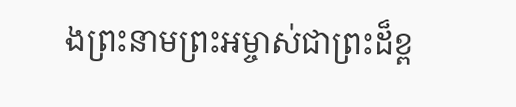ងព្រះនាមព្រះអម្ចាស់ជាព្រះដ៏ខ្ព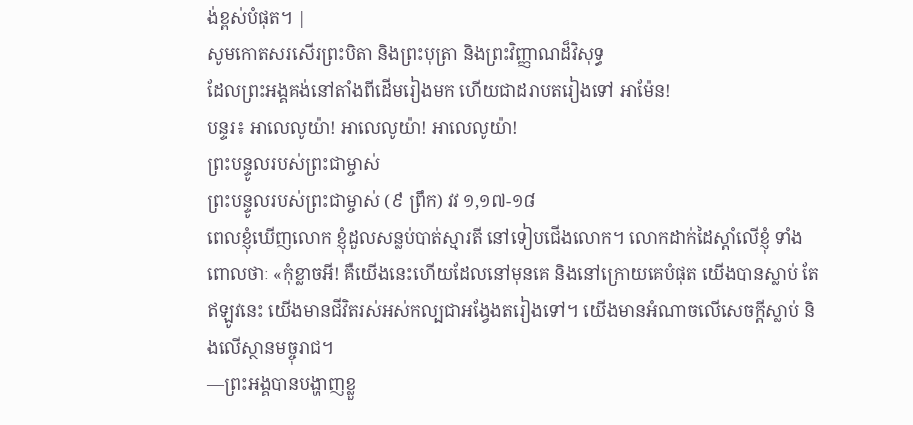ង់ខ្ពស់បំផុត។ |
សូមកោតសរសើរព្រះបិតា និងព្រះបុត្រា និងព្រះវិញ្ញាណដ៏វិសុទ្ធ
ដែលព្រះអង្គគង់នៅតាំងពីដើមរៀងមក ហើយជាដរាបតរៀងទៅ អាម៉ែន!
បន្ទរ៖ អាលេលូយ៉ា! អាលេលូយ៉ា! អាលេលូយ៉ា!
ព្រះបន្ទូលរបស់ព្រះជាម្ចាស់
ព្រះបន្ទូលរបស់ព្រះជាម្ចាស់ (៩ ព្រឹក) វវ ១,១៧-១៨
ពេលខ្ញុំឃើញលោក ខ្ញុំដួលសន្លប់បាត់ស្មារតី នៅទៀបជើងលោក។ លោកដាក់ដៃស្ដាំលើខ្ញុំ ទាំងពោលថាៈ «កុំខ្លាចអី! គឺយើងនេះហើយដែលនៅមុនគេ និងនៅក្រោយគេបំផុត យើងបានស្លាប់ តែឥឡូវនេះ យើងមានជីវិតរស់អស់កល្បជាអង្វែងតរៀងទៅ។ យើងមានអំណាចលើសេចក្ដីស្លាប់ និងលើស្ថានមច្ចុរាជ។
—ព្រះអង្គបានបង្ហាញខ្លួ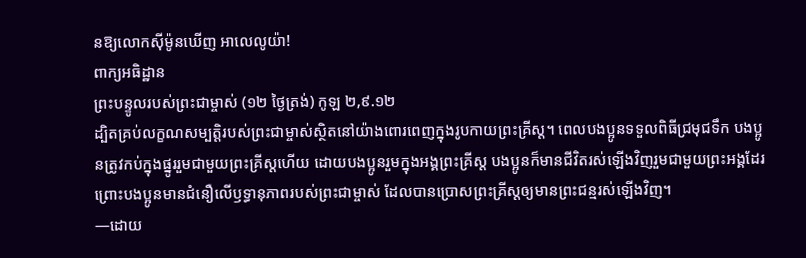នឱ្យលោកស៊ីម៉ូនឃើញ អាលេលូយ៉ា!
ពាក្យអធិដ្ឋាន
ព្រះបន្ទូលរបស់ព្រះជាម្ចាស់ (១២ ថ្ងៃត្រង់) កូឡ ២,៩.១២
ដ្បិតគ្រប់លក្ខណសម្បត្តិរបស់ព្រះជាម្ចាស់ស្ថិតនៅយ៉ាងពោរពេញក្នុងរូបកាយព្រះគ្រីស្ត។ ពេលបងប្អូនទទួលពិធីជ្រមុជទឹក បងប្អូនត្រូវកប់ក្នុងផ្នូររួមជាមួយព្រះគ្រីស្តហើយ ដោយបងប្អូនរួមក្នុងអង្គព្រះគ្រីស្ត បងប្អូនក៏មានជីវិតរស់ឡើងវិញរួមជាមួយព្រះអង្គដែរ ព្រោះបងប្អូនមានជំនឿលើឫទ្ធានុភាពរបស់ព្រះជាម្ចាស់ ដែលបានប្រោសព្រះគ្រីស្តឲ្យមានព្រះជន្មរស់ឡើងវិញ។
—ដោយ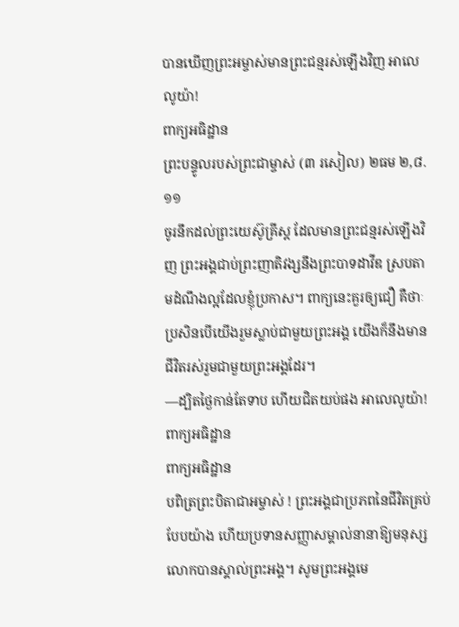បានឃើញព្រះអម្ចាស់មានព្រះជន្មរស់ឡើងវិញ អាលេលូយ៉ា!
ពាក្យអធិដ្ឋាន
ព្រះបន្ទូលរបស់ព្រះជាម្ចាស់ (៣ រសៀល) ២ធម ២,៨.១១
ចូរនឹកដល់ព្រះយេស៊ូគ្រីស្ត ដែលមានព្រះជន្មរស់ឡើងវិញ ព្រះអង្គជាប់ព្រះញាតិវង្សនឹងព្រះបាទដាវីឌ ស្របតាមដំណឹងល្អដែលខ្ញុំប្រកាស។ ពាក្យនេះគួរឲ្យជឿ គឺថាៈ ប្រសិនបើយើងរួមស្លាប់ជាមួយព្រះអង្គ យើងក៏នឹងមានជីវិតរស់រួមជាមួយព្រះអង្គដែរ។
—ដ្បិតថ្ងៃកាន់តែទាប ហើយជិតយប់ផង អាលេលូយ៉ា!
ពាក្យអធិដ្ឋាន
ពាក្យអធិដ្ឋាន
បពិត្រព្រះបិតាជាអម្ចាស់ ! ព្រះអង្គជាប្រភពនៃជីវិតគ្រប់បែបយ៉ាង ហើយប្រទានសញ្ញាសម្គាល់នានាឱ្យមនុស្សលោកបានស្គាល់ព្រះអង្គ។ សូមព្រះអង្គមេ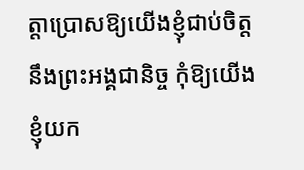ត្តាប្រោសឱ្យយើងខ្ញុំជាប់ចិត្តនឹងព្រះអង្គជានិច្ច កុំឱ្យយើងខ្ញុំយក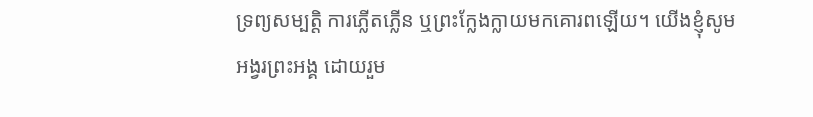ទ្រព្យសម្បត្តិ ការភ្លើតភ្លើន ឬព្រះក្លែងក្លាយមកគោរពឡើយ។ យើងខ្ញុំសូមអង្វរព្រះអង្គ ដោយរួម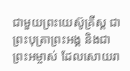ជាមួយព្រះយេស៊ូគ្រីស្ត ជាព្រះបុត្រាព្រះអង្គ និងជាព្រះអម្ចាស់ ដែលសោយរា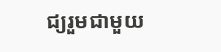ជ្យរួមជាមួយ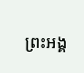ព្រះអង្គ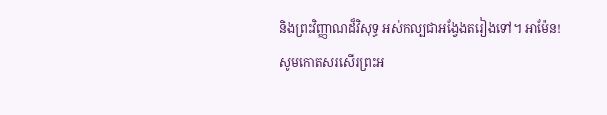និងព្រះវិញ្ញាណដ៏វិសុទ្ធ អស់កល្បជាអង្វែងតរៀងទៅ។ អាម៉ែន!
សូមកោតសរសើរព្រះអ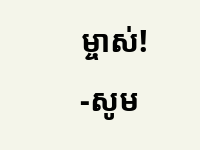ម្ចាស់!
-សូម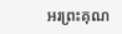អរព្រះគុណ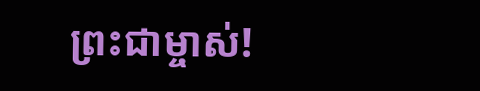ព្រះជាម្ចាស់!